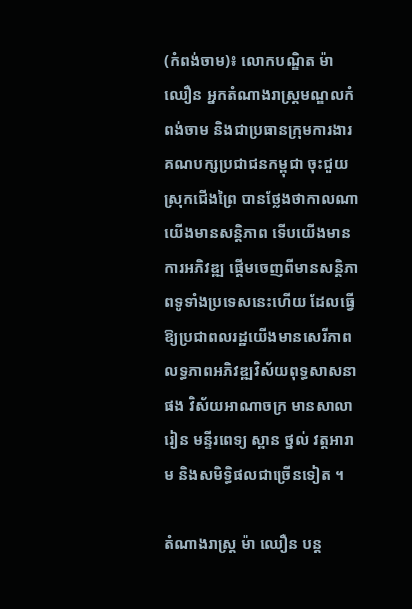(កំពង់ចាម)៖ លោកបណ្ឌិត ម៉ា ឈឿន អ្នកតំណាងរាស្ដ្រមណ្ឌលកំពង់ចាម និងជាប្រធានក្រុមការងារគណបក្សប្រជាជនកម្ពុជា ចុះជួយស្រុកជើងព្រៃ បានថ្លែងថាកាលណាយើងមានសន្ដិភាព ទើបយើងមានការអភិវឌ្ឍ ផ្ដើមចេញពីមានសន្ដិភាពទូទាំងប្រទេសនេះហើយ ដែលធ្វើឱ្យប្រជាពលរដ្ឋយើងមានសេរីភាព លទ្ធភាពអភិវឌ្ឍវិស័យពុទ្ធសាសនាផង វិស័យអាណាចក្រ មានសាលារៀន មន្ទីរពេទ្យ ស្ពាន ថ្នល់ វត្ដអារាម និងសមិទ្ធិផលជាច្រើនទៀត ។

តំណាងរាស្ត្រ ម៉ា ឈឿន បន្ត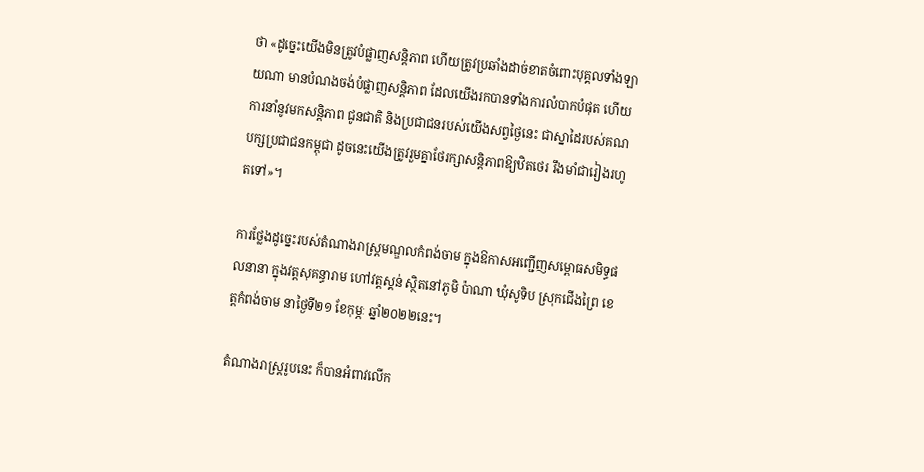ថា «ដូច្នេះយើងមិនត្រូវបំផ្លាញសន្ដិភាព ហើយត្រូវប្រឆាំងដាច់ខាតចំពោះបុគ្គលទាំងឡាយណា មានបំណងចង់បំផ្លាញសន្ដិភាព ដែលយើងរកបានទាំងការលំបាកបំផុត ហើយការនាំនូវមកសន្ដិភាព ជូនជាតិ និងប្រជាជនរបស់យើងសព្វថ្ងៃនេះ ជាស្នាដៃរបស់គណបក្សប្រជាជនកម្ពុជា ដូចនេះយើងត្រូវរួមគ្នាថែរក្សាសន្ដិភាពឱ្យឋិតថេរ រឹងមាំជារៀងរហូតទៅ»។

ការថ្លែងដូច្នេះរបស់តំណាងរាស្ត្រមណ្ឌលកំពង់ចាម ក្នុងឱកាសអញ្ជើញសម្ពោធសមិទ្ធផលនានា ក្នុងវត្ដសុគន្ធារាម ហៅវត្ដស្គន់ ស្ថិតនៅភូមិ ប៉ាណា ឃុំសូទិប ស្រុកជើងព្រៃ ខេត្ដកំពង់ចាម នាថ្ងៃទី២១ ខែកុម្ភៈ ឆ្នាំ២០២២នេះ។

តំណាងរាស្ត្ររូបនេះ ក៏បានអំពាវលើក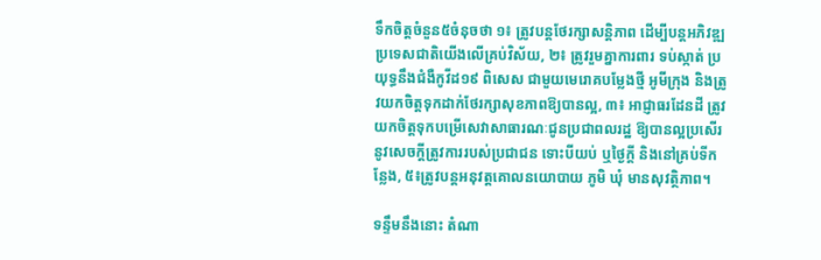ទឹកចិត្តចំនួន៥ចំនុចថា ១៖ ត្រូវបន្ដថែរក្សាសន្ដិភាព ដើម្បីបន្ដអភិវឌ្ឍប្រទេសជាតិយើងលើគ្រប់វិស័យ, ២៖ ត្រូវរួមគ្នាការពារ ទប់ស្កាត់ ប្រយុទ្ធនឹងជំងឺកូវីដ១៩ ពិសេស ជាមួយមេរោគបម្លែងថ្មី អូមីក្រុង និងត្រូវយកចិត្ដទុកដាក់ថែរក្សាសុខភាពឱ្យបានល្អ, ៣៖ អាជ្ញាធរដែនដី ត្រូវយកចិត្ដទុកបម្រើសេវាសាធារណៈជូនប្រជាពលរដ្ឋ ឱ្យបានល្អប្រសើរនូវសេចក្ដីត្រូវការរបស់ប្រជាជន ទោះបីយប់ ឬថ្ងៃក្ដី និងនៅគ្រប់ទីកន្លែង, ៥៖ត្រូវបន្ដអនុវត្ដគោលនយោបាយ ភូមិ ឃុំ មានសុវត្ថិភាព។

ទន្ទឹមនឹងនោះ តំណា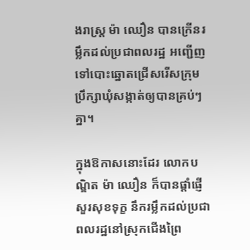ងរាស្ដ្រ ម៉ា ឈឿន បានក្រើនរម្លឹកដល់ប្រជាពលរដ្ឋ អញ្ជើញទៅបោះឆ្នោតជ្រើសរើសក្រុមប្រឹក្សាឃុំសង្កាត់ឲ្យបានគ្រប់ៗគ្នា។

ក្នុងឱកាសនោះដែរ លោកបណ្ឌិត ម៉ា ឈឿន ក៏បានផ្ដាំផ្ញើសួរសុខទុក្ខ នឹករម្លឹកដល់ប្រជាពលរដ្ឋនៅស្រុកជើងព្រៃ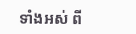ទាំងអស់ ពី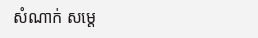សំណាក់ សម្ដេ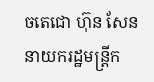ចតេជោ ហ៊ុន សែន នាយករដ្ឋមន្ដ្រីក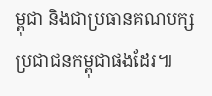ម្ពុជា និងជាប្រធានគណបក្សប្រជាជនកម្ពុជាផងដែរ៕